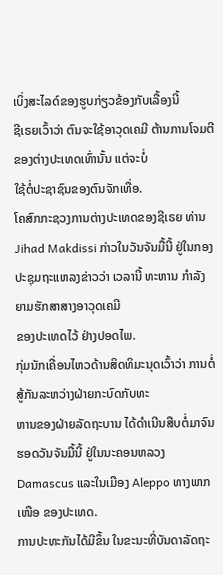ເບິ່ງສະໄລດ໌ຂອງຮູບກ່ຽວຂ້ອງກັບເລື້ອງນີ້
ຊີເຣຍເວົ້າວ່າ ຕົນຈະໃຊ້ອາວຸດເຄມີ ຕ້ານການໂຈມຕີຂອງຕ່າງປະເທດເທົ່ານັ້ນ ແຕ່ຈະບໍ່
ໃຊ້ຕໍ່ປະຊາຊົນຂອງຕົນຈັກເທື່ອ.
ໂຄສົກກະຊວງການຕ່າງປະເທດຂອງຊີເຣຍ ທ່ານ Jihad Makdissi ກ່າວໃນວັນຈັນມື້ນີ້ ຢູ່ໃນກອງປະຊຸມຖະແຫລງຂ່າວວ່າ ເວລານີ້ ທະຫານ ກໍາລັງຍາມຮັກສາສາງອາວຸດເຄມີ
ຂອງປະເທດໄວ້ ຢ່າງປອດໄພ.
ກຸ່ມນັກເຄື່ອນໄຫວດ້ານສິດທິມະນຸດເວົ້າວ່າ ການຕໍ່ສູ້ກັນລະຫວ່າງຝ່າຍກະບົດກັບທະ
ຫານຂອງຝ່າຍລັດຖະບານ ໄດ້ດໍາເນີນສືບຕໍ່ມາຈົນຮອດວັນຈັນມື້ນີ້ ຢູ່ໃນນະຄອນຫລວງ
Damascus ແລະໃນເມືອງ Aleppo ທາງພາກເໜືອ ຂອງປະເທດ.
ການປະທະກັນໄດ້ມີຂຶ້ນ ໃນຂະນະທີ່ບັນດາລັດຖະ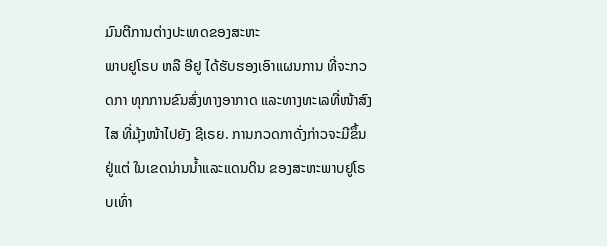ມົນຕີການຕ່າງປະເທດຂອງສະຫະ
ພາບຢູໂຣບ ຫລື ອີຢູ ໄດ້ຮັບຮອງເອົາແຜນການ ທີ່ຈະກວດກາ ທຸກການຂົນສົ່ງທາງອາກາດ ແລະທາງທະເລທີ່ໜ້າສົງໄສ ທີ່ມຸ້ງໜ້າໄປຍັງ ຊີເຣຍ. ການກວດກາດັ່ງກ່າວຈະມີຂຶ້ນ ຢູ່ແຕ່ ໃນເຂດນ່ານນໍ້າແລະແດນດິນ ຂອງສະຫະພາບຢູໂຣບເທົ່າ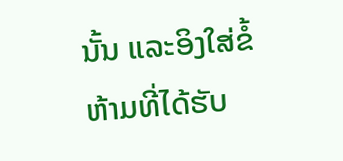ນັ້ນ ແລະອິງໃສ່ຂໍ້ຫ້າມທີ່ໄດ້ຮັບ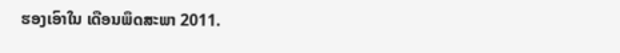ຮອງເອົາໃນ ເດືອນພຶດສະພາ 2011.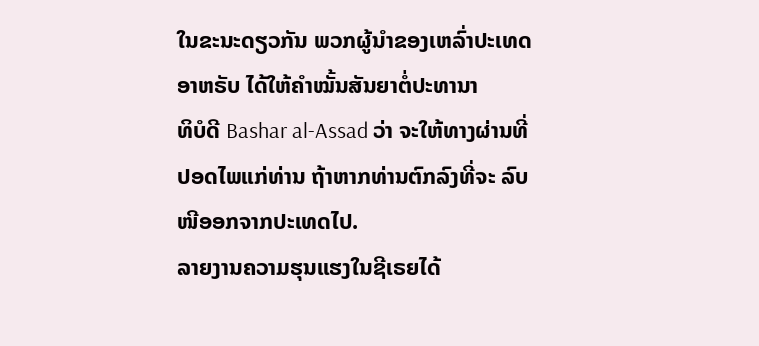ໃນຂະນະດຽວກັນ ພວກຜູ້ນໍາຂອງເຫລົ່າປະເທດອາຫຣັບ ໄດ້ໃຫ້ຄໍາໝັ້ນສັນຍາຕໍ່ປະທານາ
ທິບໍດີ Bashar al-Assad ວ່າ ຈະໃຫ້ທາງຜ່ານທີ່ປອດໄພແກ່ທ່ານ ຖ້າຫາກທ່ານຕົກລົງທີ່ຈະ ລົບໜີອອກຈາກປະເທດໄປ.
ລາຍງານຄວາມຮຸນແຮງໃນຊີເຣຍໄດ້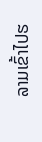ລາມເຂົ້າໄປຮ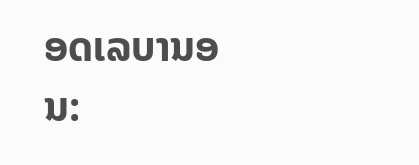ອດເລບານອນ: